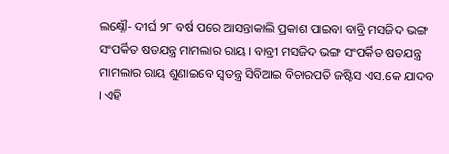ଲକ୍ଷ୍ନୌ- ଦୀର୍ଘ ୨୮ ବର୍ଷ ପରେ ଆସନ୍ତାକାଲି ପ୍ରକାଶ ପାଇବା ବାବ୍ରି ମସଜିଦ ଭଙ୍ଗ ସଂପର୍କିତ ଷଡଯନ୍ତ୍ର ମାମଲାର ରାୟ । ବାବ୍ରୀ ମସଜିଦ ଭଙ୍ଗ ସଂପର୍କିତ ଷଡଯନ୍ତ୍ର ମାମଲାର ରାୟ ଶୁଣାଇବେ ସ୍ୱତନ୍ତ୍ର ସିବିଆଇ ବିଚାରପତି ଜଷ୍ଟିସ ଏସ.କେ ଯାଦବ । ଏହି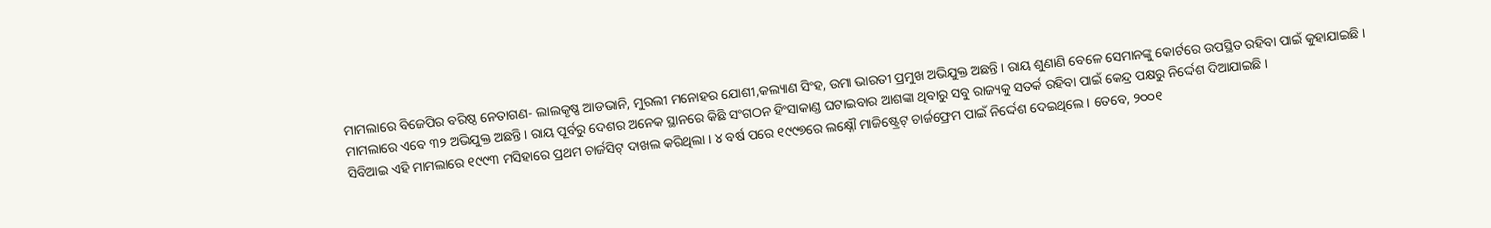ମାମଲାରେ ବିଜେପିର ବରିଷ୍ଠ ନେତାଗଣ- ଲାଲକୃଷ୍ଣ ଆଡଭାନି, ମୁରଲୀ ମନୋହର ଯୋଶୀ,କଲ୍ୟାଣ ସିଂହ, ଉମା ଭାରତୀ ପ୍ରମୁଖ ଅଭିଯୁକ୍ତ ଅଛନ୍ତି । ରାୟ ଶୁଣାଣି ବେଳେ ସେମାନଙ୍କୁ କୋର୍ଟରେ ଉପସ୍ଥିତ ରହିବା ପାଇଁ କୁହାଯାଇଛି । ମାମଲାରେ ଏବେ ୩୨ ଅଭିଯୁକ୍ତ ଅଛନ୍ତି । ରାୟ ପୂର୍ବରୁ ଦେଶର ଅନେକ ସ୍ଥାନରେ କିଛି ସଂଗଠନ ହିଂସାକାଣ୍ଡ ଘଟାଇବାର ଆଶଙ୍କା ଥିବାରୁ ସବୁ ରାଜ୍ୟକୁ ସତର୍କ ରହିବା ପାଇଁ କେନ୍ଦ୍ର ପକ୍ଷରୁ ନିର୍ଦ୍ଦେଶ ଦିଆଯାଇଛି ।
ସିବିଆଇ ଏହି ମାମଲାରେ ୧୯୯୩ ମସିହାରେ ପ୍ରଥମ ଚାର୍ଜସିଟ୍ ଦାଖଲ କରିଥିଲା । ୪ ବର୍ଷ ପରେ ୧୯୯୭ରେ ଲକ୍ଷ୍ନୌ ମାଜିଷ୍ଟ୍ରେଟ୍ ଚାର୍ଜଫ୍ରେମ ପାଇଁ ନିର୍ଦ୍ଦେଶ ଦେଇଥିଲେ । ତେବେ, ୨୦୦୧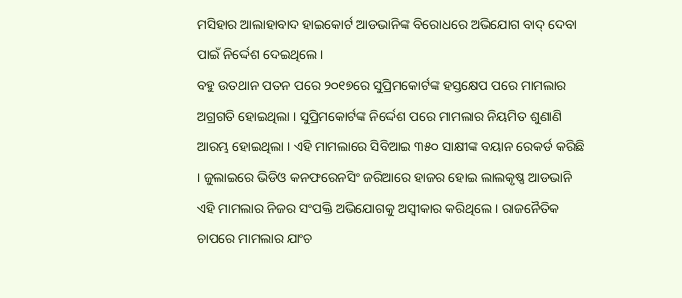ମସିହାର ଆଲାହାବାଦ ହାଇକୋର୍ଟ ଆଡଭାନିଙ୍କ ବିରୋଧରେ ଅଭିଯୋଗ ବାଦ୍ ଦେବା ପାଇଁ ନିର୍ଦ୍ଦେଶ ଦେଇଥିଲେ ।
ବହୁ ଉତଥାନ ପତନ ପରେ ୨୦୧୭ରେ ସୁପ୍ରିମକୋର୍ଟଙ୍କ ହସ୍ତକ୍ଷେପ ପରେ ମାମଲାର ଅଗ୍ରଗତି ହୋଇଥିଲା । ସୁପ୍ରିମକୋର୍ଟଙ୍କ ନିର୍ଦ୍ଦେଶ ପରେ ମାମଲାର ନିୟମିତ ଶୁଣାଣି ଆରମ୍ଭ ହୋଇଥିଲା । ଏହି ମାମଲାରେ ସିବିଆଇ ୩୫୦ ସାକ୍ଷୀଙ୍କ ବୟାନ ରେକର୍ଡ କରିଛି । ଜୁଲାଇରେ ଭିଡିଓ କନଫରେନସିଂ ଜରିଆରେ ହାଜର ହୋଇ ଲାଲକୃଷ୍ଣ ଆଡଭାନି ଏହି ମାମଲାର ନିଜର ସଂପକ୍ତି ଅଭିଯୋଗକୁ ଅସ୍ୱୀକାର କରିଥିଲେ । ରାଜନୈତିକ ଚାପରେ ମାମଲାର ଯାଂଚ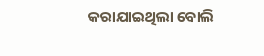କରାଯାଇଥିଲା ବୋଲି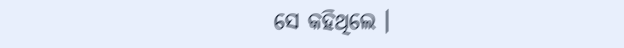ସେ କହିଥିଲେ ।